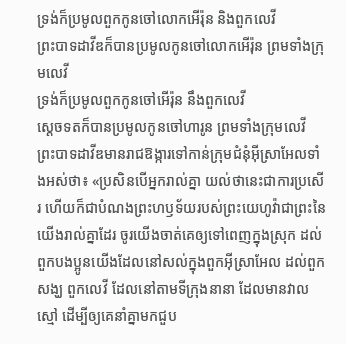ទ្រង់ក៏ប្រមូលពួកកូនចៅលោកអើរ៉ុន និងពួកលេវី
ព្រះបាទដាវីឌក៏បានប្រមូលកូនចៅលោកអើរ៉ុន ព្រមទាំងក្រុមលេវី
ទ្រង់ក៏ប្រមូលពួកកូនចៅអើរ៉ុន នឹងពួកលេវី
ស្តេចទតក៏បានប្រមូលកូនចៅហារូន ព្រមទាំងក្រុមលេវី
ព្រះបាទដាវីឌមានរាជឱង្ការទៅកាន់ក្រុមជំនុំអ៊ីស្រាអែលទាំងអស់ថា៖ «ប្រសិនបើអ្នករាល់គ្នា យល់ថានេះជាការប្រសើរ ហើយក៏ជាបំណងព្រះហឫទ័យរបស់ព្រះយេហូវ៉ាជាព្រះនៃយើងរាល់គ្នាដែរ ចូរយើងចាត់គេឲ្យទៅពេញក្នុងស្រុក ដល់ពួកបងប្អូនយើងដែលនៅសល់ក្នុងពួកអ៊ីស្រាអែល ដល់ពួកសង្ឃ ពួកលេវី ដែលនៅតាមទីក្រុងនានា ដែលមានវាលស្មៅ ដើម្បីឲ្យគេនាំគ្នាមកជួប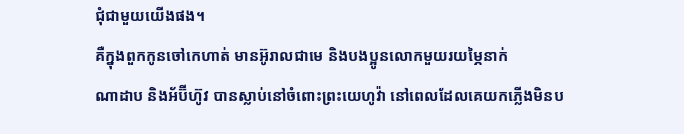ជុំជាមួយយើងផង។
គឺក្នុងពួកកូនចៅកេហាត់ មានអ៊ូរាលជាមេ និងបងប្អូនលោកមួយរយម្ភៃនាក់
ណាដាប និងអ័ប៊ីហ៊ូវ បានស្លាប់នៅចំពោះព្រះយេហូវ៉ា នៅពេលដែលគេយកភ្លើងមិនប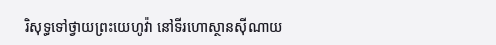រិសុទ្ធទៅថ្វាយព្រះយេហូវ៉ា នៅទីរហោស្ថានស៊ីណាយ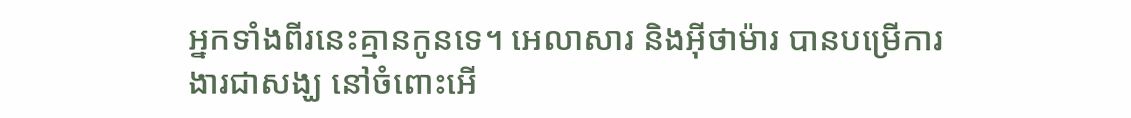អ្នកទាំងពីរនេះគ្មានកូនទេ។ អេលាសារ និងអ៊ីថាម៉ារ បានបម្រើការងារជាសង្ឃ នៅចំពោះអើ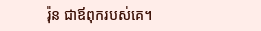រ៉ុន ជាឪពុករបស់គេ។